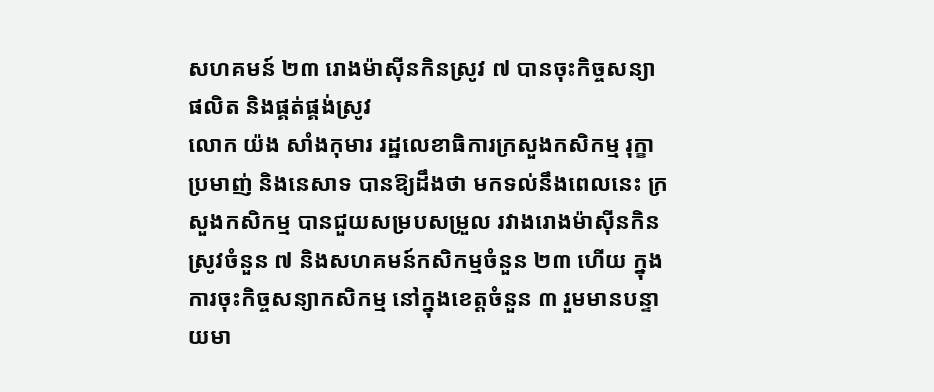សហគមន៍ ២៣ រោងម៉ាស៊ីនកិនស្រូវ ៧ បានចុះកិច្ចសន្យាផលិត និងផ្គត់ផ្គង់ស្រូវ
លោក យ៉ង សាំងកុមារ រដ្ឋលេខាធិការក្រសួងកសិកម្ម រុក្ខាប្រមាញ់ និងនេសាទ បានឱ្យដឹងថា មកទល់នឹងពេលនេះ ក្រសួងកសិកម្ម បានជួយសម្របសម្រួល រវាងរោងម៉ាស៊ីនកិនស្រូវចំនួន ៧ និងសហគមន៍កសិកម្មចំនួន ២៣ ហើយ ក្នុងការចុះកិច្ចសន្យាកសិកម្ម នៅក្នុងខេត្តចំនួន ៣ រួមមានបន្ទាយមា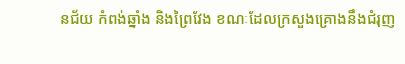នជ័យ កំពង់ឆ្នាំង និងព្រៃវែង ខណៈដែលក្រសួងគ្រោងនឹងជំរុញ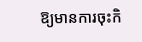ឱ្យមានការចុះកិ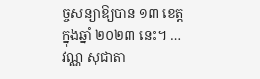ច្ចសន្យាឱ្យបាន ១៣ ខេត្ត ក្នុងឆ្នាំ ២០២៣ នេះ។ …
វណ្ណ សុជាតា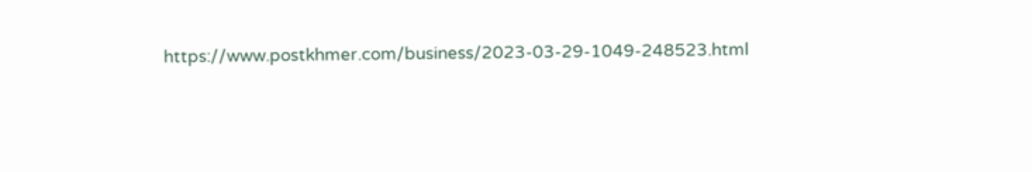https://www.postkhmer.com/business/2023-03-29-1049-248523.html